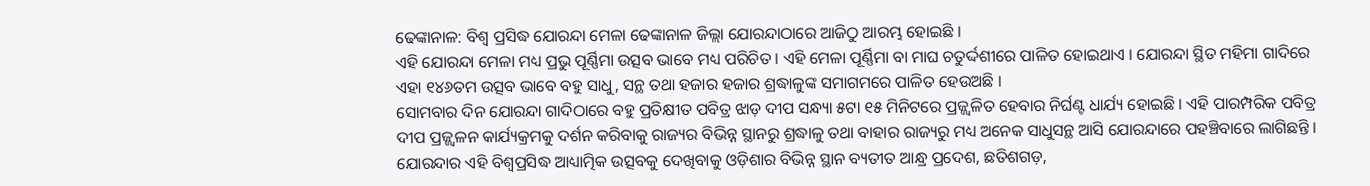ଢେଙ୍କାନାଳ: ବିଶ୍ୱ ପ୍ରସିଦ୍ଧ ଯୋରନ୍ଦା ମେଳା ଢେଙ୍କାନାଳ ଜିଲ୍ଲା ଯୋରନ୍ଦାଠାରେ ଆଜିଠୁ ଆରମ୍ଭ ହୋଇଛି ।
ଏହି ଯୋରନ୍ଦା ମେଳା ମଧ୍ୟ ପ୍ରଭୁ ପୂର୍ଣ୍ଣିମା ଉତ୍ସବ ଭାବେ ମଧ୍ୟ ପରିଚିତ । ଏହି ମେଳା ପୂର୍ଣ୍ଣିମା ବା ମାଘ ଚତୁର୍ଦ୍ଦଶୀରେ ପାଳିତ ହୋଇଥାଏ । ଯୋରନ୍ଦା ସ୍ଥିତ ମହିମା ଗାଦିରେ ଏହା ୧୪୬ତମ ଉତ୍ସବ ଭାବେ ବହୁ ସାଧୁ, ସନ୍ଥ ତଥା ହଜାର ହଜାର ଶ୍ରଦ୍ଧାଳୁଙ୍କ ସମାଗମରେ ପାଳିତ ହେଉଅଛି ।
ସୋମବାର ଦିନ ଯୋରନ୍ଦା ଗାଦିଠାରେ ବହୁ ପ୍ରତିକ୍ଷୀତ ପବିତ୍ର ଝାଡ଼ ଦୀପ ସନ୍ଧ୍ୟା ୫ଟା ୧୫ ମିନିଟରେ ପ୍ରଜ୍ଜ୍ୱଳିତ ହେବାର ନିର୍ଘଣ୍ଟ ଧାର୍ଯ୍ୟ ହୋଇଛି । ଏହି ପାରମ୍ପରିକ ପବିତ୍ର ଦୀପ ପ୍ରଜ୍ଜ୍ୱଳନ କାର୍ଯ୍ୟକ୍ରମକୁ ଦର୍ଶନ କରିବାକୁ ରାଜ୍ୟର ବିଭିନ୍ନ ସ୍ଥାନରୁ ଶ୍ରଦ୍ଧାଳୁ ତଥା ବାହାର ରାଜ୍ୟରୁ ମଧ୍ୟ ଅନେକ ସାଧୁସନ୍ଥ ଆସି ଯୋରନ୍ଦାରେ ପହଞ୍ଚିବାରେ ଲାଗିଛନ୍ତି ।
ଯୋରନ୍ଦାର ଏହି ବିଶ୍ୱପ୍ରସିଦ୍ଧ ଆଧ୍ୟାତ୍ମିକ ଉତ୍ସବକୁ ଦେଖିବାକୁ ଓଡ଼ିଶାର ବିଭିନ୍ନ ସ୍ଥାନ ବ୍ୟତୀତ ଆନ୍ଧ୍ର ପ୍ରଦେଶ, ଛତିଶଗଡ଼,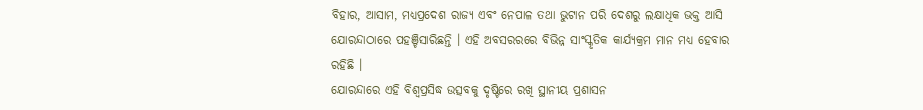ବିହାର, ଆସାମ, ମଧ୍ୟପ୍ରଦେଶ ରାଜ୍ୟ ଏବଂ ନେପାଳ ତଥା ଭୁଟାନ ପରି ଦେଶରୁ ଲକ୍ଷାଧିକ ଭକ୍ତ ଆସି ଯୋରନ୍ଦାଠାରେ ପହଞ୍ଚିସାରିଛନ୍ତି । ଏହି ଅବସରରରେ ବିଭିନ୍ନ ସାଂସ୍କୃତିକ କାର୍ଯ୍ୟକ୍ରମ ମାନ ମଧ୍ୟ ହେବାର ରହିଛି ।
ଯୋରନ୍ଦାରେ ଏହି ବିଶ୍ୱପ୍ରସିଦ୍ଧ ଉତ୍ସବକୁ ଦୃଷ୍ଟିରେ ରଖି ସ୍ଥାନୀୟ ପ୍ରଶାସନ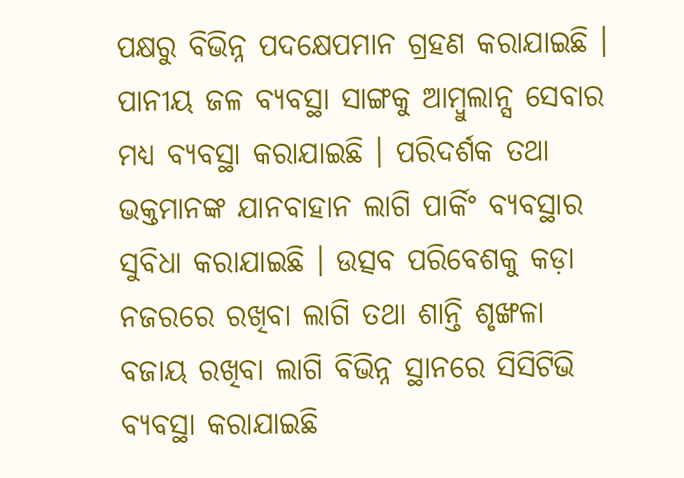ପକ୍ଷରୁ ବିଭିନ୍ନ ପଦକ୍ଷେପମାନ ଗ୍ରହଣ କରାଯାଇଛି । ପାନୀୟ ଜଳ ବ୍ୟବସ୍ଥା ସାଙ୍ଗକୁ ଆମ୍ବୁଲାନ୍ସ ସେବାର ମଧ୍ୟ ବ୍ୟବସ୍ଥା କରାଯାଇଛି । ପରିଦର୍ଶକ ତଥା ଭକ୍ତମାନଙ୍କ ଯାନବାହାନ ଲାଗି ପାର୍କିଂ ବ୍ୟବସ୍ଥାର ସୁବିଧା କରାଯାଇଛି । ଉତ୍ସବ ପରିବେଶକୁ କଡ଼ା ନଜରରେ ରଖିବା ଲାଗି ତଥା ଶାନ୍ତି ଶୃଙ୍ଖଳା ବଜାୟ ରଖିବା ଲାଗି ବିଭିନ୍ନ ସ୍ଥାନରେ ସିସିଟିଭି ବ୍ୟବସ୍ଥା କରାଯାଇଛି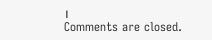।
Comments are closed.